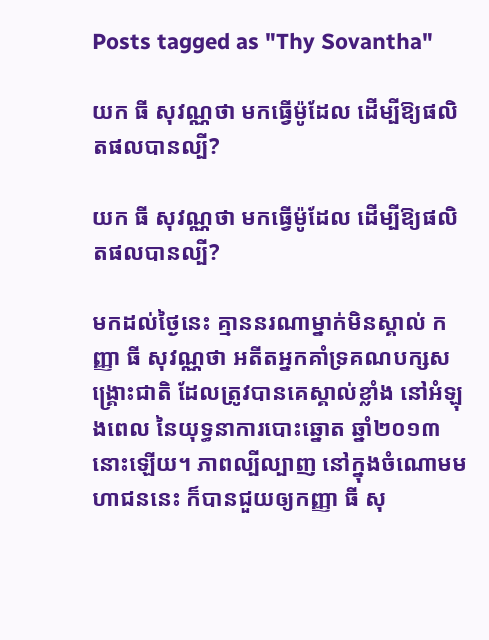Posts tagged as "Thy Sovantha"

យក ធី សុវណ្ណថា មកធ្វើម៉ូដែល ដើម្បីឱ្យផលិតផលបានល្បី?

យក ធី សុវណ្ណថា មកធ្វើម៉ូដែល ដើម្បីឱ្យផលិតផលបានល្បី?

មកដល់ថ្ងៃនេះ គ្មាននរណាម្នាក់មិនស្គាល់ កញ្ញា ធី សុវណ្ណថា អតីតអ្នកគាំទ្រគណបក្សសង្គ្រោះជាតិ ដែលត្រូវបានគេស្គាល់ខ្លាំង នៅអំឡុងពេល នៃយុទ្ធនាការបោះឆ្នោត ឆ្នាំ២០១៣នោះឡើយ។ ភាពល្បីល្បាញ នៅក្នុងចំណោមមហាជននេះ ក៏បានជួយឲ្យកញ្ញា ធី សុ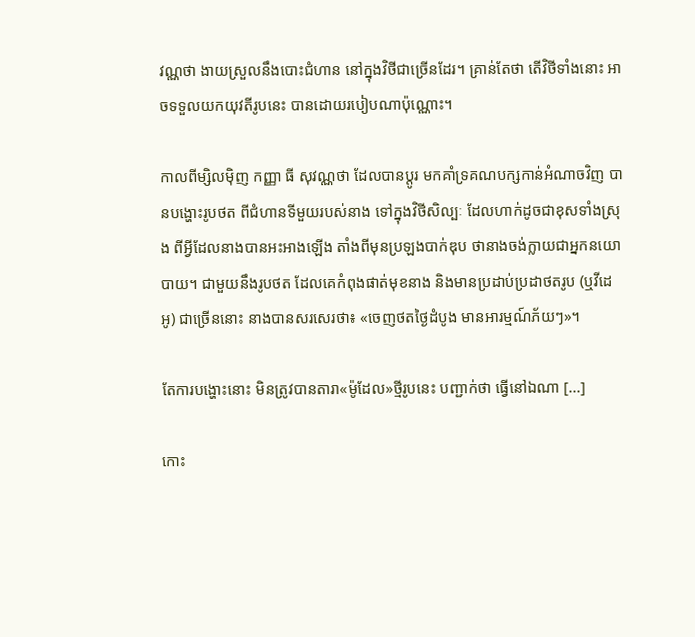វណ្ណថា ងាយស្រួលនឹងបោះជំហាន នៅក្នុងវិថីជាច្រើនដែរ។ គ្រាន់តែថា តើវិថីទាំងនោះ អាចទទួលយកយុវតីរូបនេះ បានដោយរបៀបណាប៉ុណ្ណោះ។

កាលពីម្សិលម៉ិញ កញ្ញា ធី សុវណ្ណថា ដែលបានប្ដូរ មកគាំទ្រគណបក្សកាន់អំណាចវិញ បានបង្ហោះរូបថត ពីជំហានទីមួយរបស់នាង ទៅក្នុងវិថីសិល្បៈ ដែលហាក់ដូចជាខុសទាំងស្រុង ពីអ្វីដែលនាងបានអះអាងឡើង តាំងពីមុនប្រឡងបាក់ឌុប ថានាងចង់ក្លាយជាអ្នកនយោបាយ។ ជាមួយនឹងរូបថត ដែលគេកំពុងផាត់មុខនាង និងមានប្រដាប់ប្រដាថតរូប (ឬវីដេអូ) ជាច្រើននោះ នាងបានសរសេរថា៖ «ចេញថតថ្ងៃដំបូង មានអារម្មណ៍ភ័យៗ»។

តែការបង្ហោះនោះ មិនត្រូវបានតារា«ម៉ូដែល»ថ្មីរូបនេះ បញ្ជាក់ថា ធ្វើនៅឯណា [...]

កោះ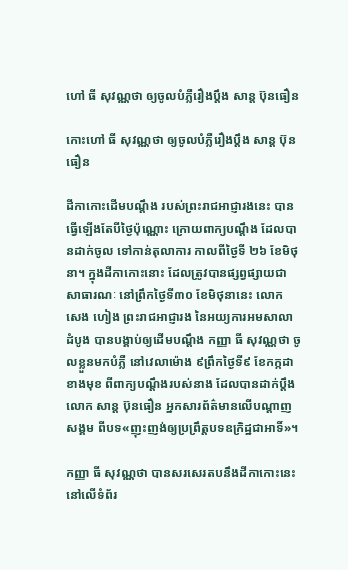ហៅ ធី សុវណ្ណថា ឲ្យចូលបំភ្លឺរឿងប្ដឹង សាន្ដ ប៊ុនធឿន

កោះហៅ ធី សុវណ្ណថា ឲ្យចូលបំភ្លឺរឿងប្ដឹង សាន្ដ ប៊ុនធឿន

ដីកាកោះដើមបណ្ដឹង របស់ព្រះរាជអាជ្ញារងនេះ បានធ្វើឡើងតែបីថ្ងៃប៉ុណ្ណោះ ក្រោយពាក្យបណ្ដឹង ដែលបានដាក់ចូល ទៅកាន់តុលាការ កាលពីថ្ងៃទី ២៦ ខែមិថុនា។ ក្នុងដីកាកោះនោះ ដែលត្រូវបានផ្សព្វផ្សាយជាសាធារណៈ នៅព្រឹកថ្ងៃទី៣០ ខែមិថុនានេះ លោក សេង ហៀង ព្រះរាជអាជ្ញារង នៃអយ្យការអមសាលាដំបូង បានបង្គាប់ឲ្យដើមបណ្ដឹង កញ្ញា ធី សុវណ្ណថា ចូលខ្លួនមកបំភ្លឺ នៅវេលាម៉ោង ៩ព្រឹកថ្ងៃទី៩ ខែកក្កដាខាងមុខ ពីពាក្យបណ្ដឹងរបស់នាង ដែលបានដាក់ប្ដឹងលោក សាន្ដ ប៊ុនធឿន អ្នកសារព័ត៌មានលើបណ្ដាញសង្គម ពីបទ«ញុះញង់ឲ្យប្រព្រឹត្តបទឧក្រិដ្ឋជាអាទិ៍»។

កញ្ញា ធី សុវណ្ណថា បានសរសេរតបនឹងដីកាកោះនេះ នៅលើទំព័រ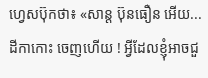ហ្វេសប៊ុកថា៖ «សាន្ត ប៊ុនធឿន អើយ... ដីកាកោះ ចេញហើយ ! អ្វីដែលខ្ញុំអាចជួ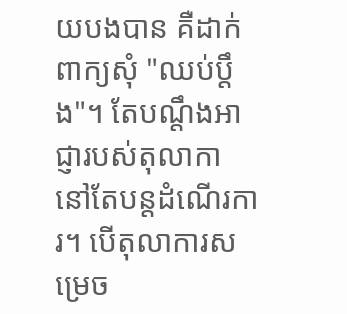យបងបាន គឺដាក់ពាក្យសុំ "ឈប់ប្តឹង"។ តែបណ្តឹងអាជ្ញារបស់តុលាកា នៅតែបន្តដំណើរការ។ បើតុលាការសម្រេច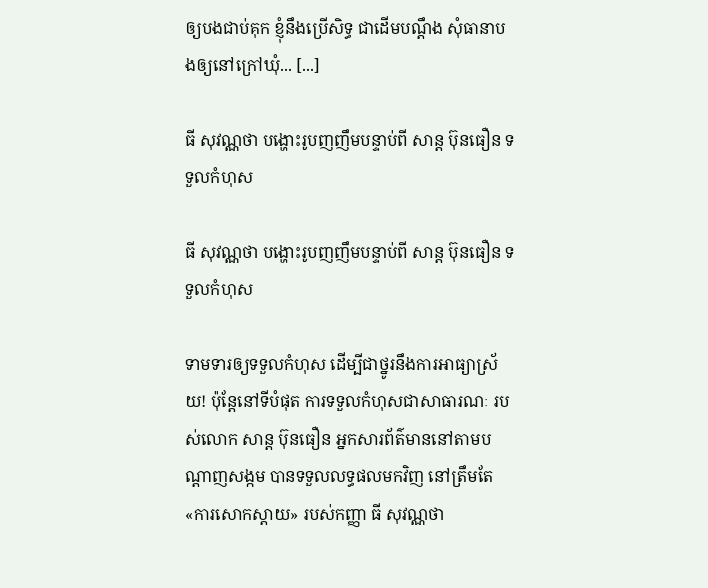ឲ្យបងជាប់គុក ខ្ញុំនឹងប្រើសិទ្ធ ជាដើមបណ្តឹង សុំធានាបងឲ្យនៅក្រៅឃុំ... [...]

ធី សុវណ្ណថា បង្ហោះរូបញញឹមបន្ទាប់ពី សាន្ដ ប៊ុនធឿន ទទួលកំហុស

ធី សុវណ្ណថា បង្ហោះរូបញញឹមបន្ទាប់ពី សាន្ដ ប៊ុនធឿន ទទួលកំហុស

ទាមទារឲ្យទទួលកំហុស ដើម្បីជាថ្នូរនឹងការអាធ្យាស្រ័យ! ប៉ុន្តែនៅទីបំផុត ការទទួលកំហុសជាសាធារណៈ របស់លោក សាន្ដ ប៊ុនធឿន អ្នកសារព័ត៌មាននៅតាមបណ្ដាញសង្កម បានទទួលលទ្ធផលមកវិញ នៅត្រឹមតែ«ការសោកស្ដាយ» របស់កញ្ញា ធី សុវណ្ណថា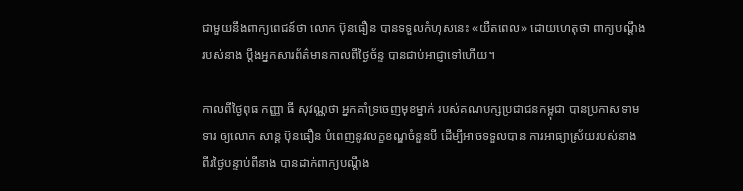ជាមួយនឹងពាក្យពេជន៍ថា លោក ប៊ុនធឿន បានទទួលកំហុសនេះ «យឺតពេល» ដោយហេតុថា ពាក្យបណ្ដឹងរបស់នាង ប្ដឹងអ្នកសារព័ត៌មានកាលពីថ្ងៃច័ន្ទ បានជាប់អាជ្ញាទៅហើយ។

កាលពីថ្ងៃពុធ កញ្ញា ធី សុវណ្ណថា អ្នកគាំទ្រចេញមុខម្នាក់ របស់គណបក្សប្រជាជនកម្ពុជា បានប្រកាសទាមទារ ឲ្យលោក សាន្ដ ប៊ុនធឿន បំពេញនូវលក្ខខណ្ឌចំនួនបី ដើម្បីអាចទទួលបាន ការអាធ្យាស្រ័យរបស់នាង ពីរថ្ងៃបន្ទាប់ពីនាង បានដាក់ពាក្យបណ្ដឹង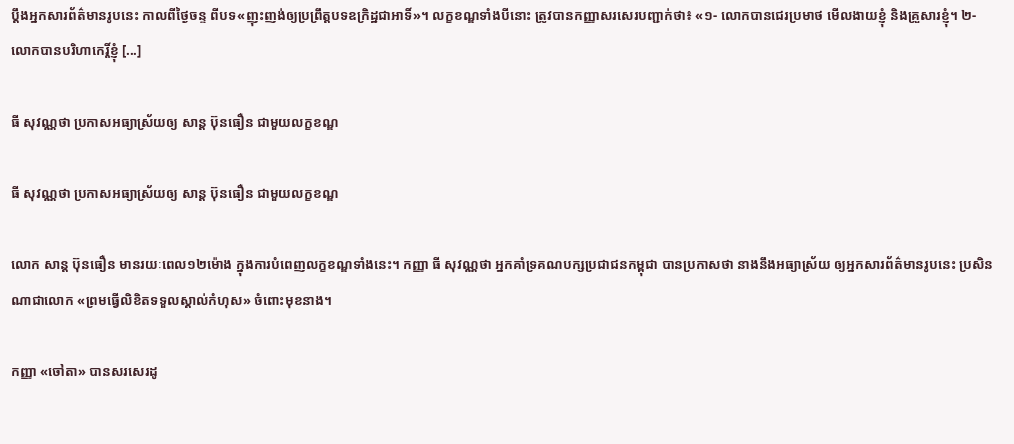ប្ដឹងអ្នកសារព័ត៌មានរូបនេះ កាលពីថ្ងៃចន្ទ ពីបទ«ញុះញង់ឲ្យប្រព្រឹត្តបទឧក្រិដ្ឋជាអាទិ៍»។ លក្ខខណ្ឌទាំងបីនោះ ត្រូវបានកញ្ញាសរសេរបញ្ជាក់ថា៖ «១- លោកបានជេរប្រមាថ មើលងាយខ្ញុំ និងគ្រួសារខ្ញុំ។ ២- លោកបានបរិហាកេរ្តិ៍ខ្ញុំ [...]

ធី សុវណ្ណថា ប្រកាសអធ្យាស្រ័យឲ្យ សាន្ដ ប៊ុនធឿន ជាមួយលក្ខខណ្ឌ

ធី សុវណ្ណថា ប្រកាសអធ្យាស្រ័យឲ្យ សាន្ដ ប៊ុនធឿន ជាមួយលក្ខខណ្ឌ

លោក សាន្ដ ប៊ុនធឿន មានរយៈពេល១២ម៉ោង ក្នុងការបំពេញលក្ខខណ្ឌទាំងនេះ។ កញ្ញា ធី សុវណ្ណថា អ្នកគាំទ្រគណបក្សប្រជាជនកម្ពុជា បានប្រកាសថា នាងនឹងអធ្យាស្រ័យ ឲ្យអ្នកសារព័ត៌មានរូបនេះ ប្រសិនណាជាលោក «ព្រមធ្វើលិខិតទទួលស្គាល់កំហុស» ចំពោះមុខនាង។

កញ្ញា «ចៅតា» បានសរសេរដូ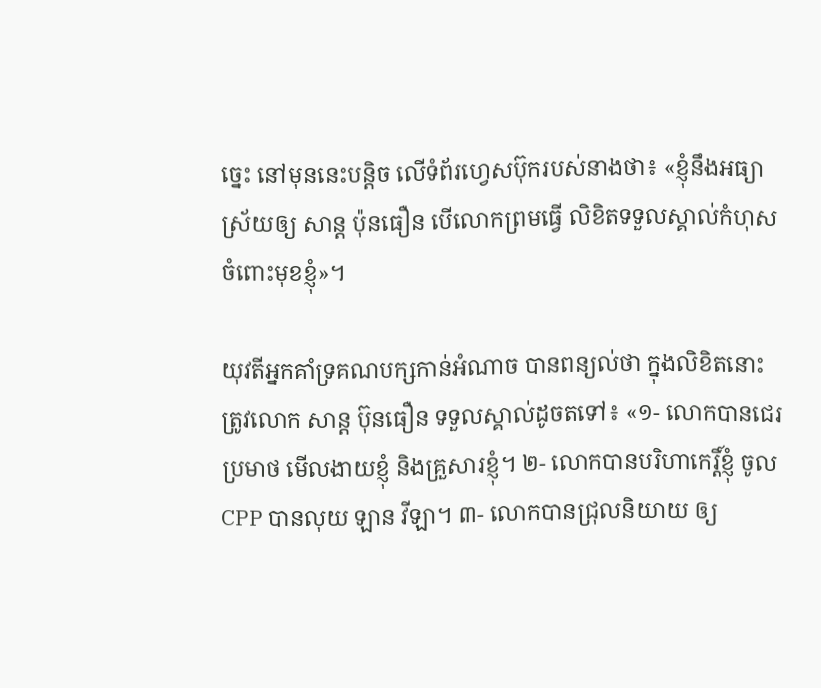ច្នេះ នៅមុននេះបន្តិច លើទំព័រហ្វេសប៊ុករបស់នាងថា៖ «ខ្ញុំនឹងអធ្យាស្រ័យឲ្យ សាន្ត ប៉ុនធឿន បើលោកព្រមធ្វើ លិខិតទទួលស្គាល់កំហុស ចំពោះមុខខ្ញុំ»។

យុវតីអ្នកគាំទ្រគណបក្សកាន់អំណាច បានពន្យល់ថា ក្នុងលិខិតនោះ ត្រូវលោក សាន្ដ ប៊ុនធឿន ទទួលស្គាល់ដូចតទៅ៖ «១- លោកបានជេរប្រមាថ មើលងាយខ្ញុំ និងគ្រួសារខ្ញុំ។ ២- លោកបានបរិហាកេរ្តិ៍ខ្ញុំ ចូល CPP បានលុយ ឡាន វីឡា។ ៣- លោកបានជ្រុលនិយាយ ឲ្យ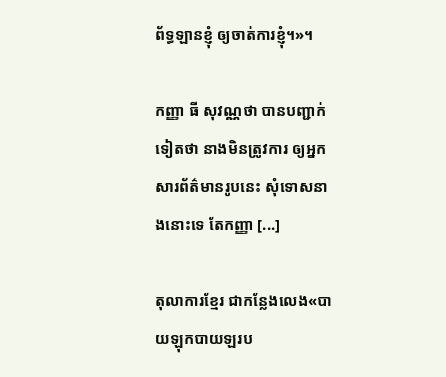ព័ទ្ធឡានខ្ញុំ ឲ្យចាត់ការខ្ញុំ។»។

កញ្ញា ធី សុវណ្ណថា បានបញ្ជាក់ទៀតថា នាងមិនត្រូវការ ឲ្យអ្នកសារព័ត៌មានរូបនេះ សុំទោសនាងនោះទេ តែកញ្ញា [...]

តុលាការខ្មែរ ជាកន្លែងលេង«បាយឡុកបាយឡរប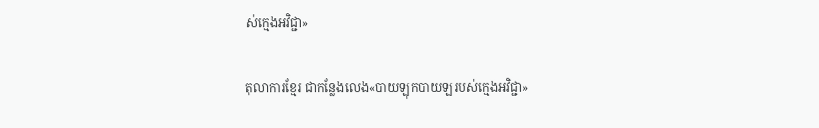ស់ក្មេងអវិជ្ជា»

តុលាការខ្មែរ ជាកន្លែងលេង«បាយឡុកបាយឡរបស់ក្មេងអវិជ្ជា»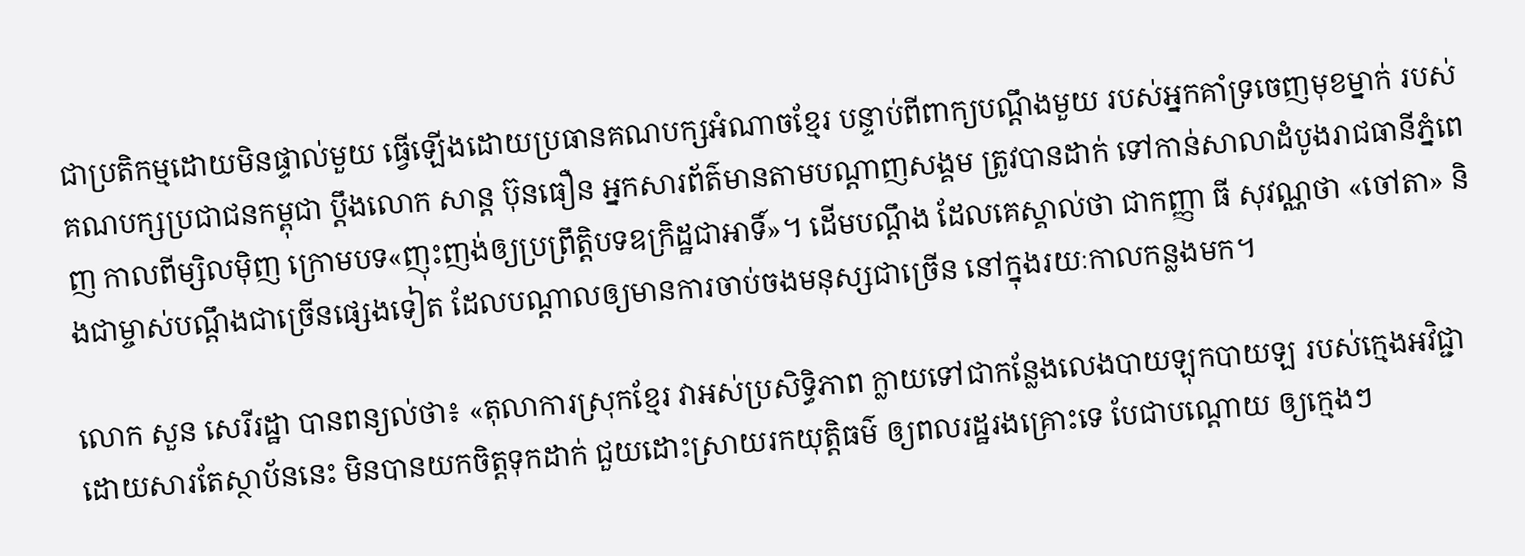ជាប្រតិកម្មដោយមិនផ្ទាល់មួយ ធ្វើឡើងដោយប្រធានគណបក្សអំណាចខ្មែរ បន្ទាប់ពីពាក្យបណ្ដឹងមួយ របស់អ្នកគាំទ្រចេញមុខម្នាក់ របស់គណបក្សប្រជាជនកម្ពុជា ប្ដឹងលោក សាន្ដ ប៊ុនធឿន អ្នកសារព័ត៌មានតាមបណ្ដាញសង្គម ត្រូវបានដាក់ ទៅកាន់សាលាដំបូងរាជធានីភ្នំពេញ កាលពីម្សិលម៉ិញ ក្រោមបទ«ញុះញង់ឲ្យប្រព្រឹត្តិបទឧក្រិដ្ឋជាអាទិ៍»។ ដើមបណ្ដឹង ដែលគេស្គាល់ថា ជាកញ្ញា ធី សុវណ្ណថា «ចៅតា» និងជាម្ចាស់បណ្ដឹងជាច្រើនផ្សេងទៀត ដែលបណ្ដាលឲ្យមានការចាប់ចងមនុស្សជាច្រើន នៅក្នុងរយៈកាលកន្លងមក។

លោក សួន សេរីរដ្ឋា បានពន្យល់ថា៖ «តុលាការស្រុកខ្មែរ វាអស់ប្រសិទ្ធិភាព ក្លាយទៅជាកន្លែងលេងបាយឡុកបាយឡ របស់ក្មេងអវិជ្ជា ដោយសារតែស្ថាប័ននេះ មិនបានយកចិត្តទុកដាក់ ជួយដោះស្រាយរកយុត្តិធម៌ ឲ្យពលរដ្ឋរងគ្រោះទេ បែជាបណ្តោយ ឲ្យក្មេងៗ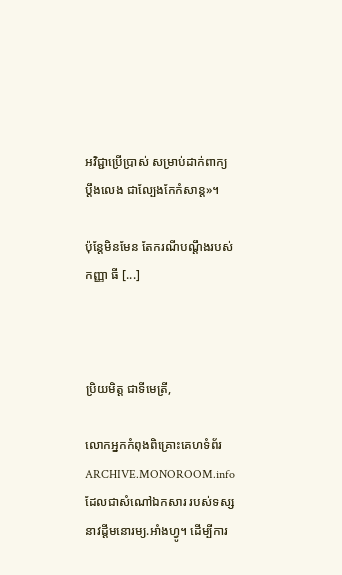អវិជ្ជាប្រើប្រាស់ សម្រាប់ដាក់ពាក្យប្តឹងលេង ជាល្បែងកែកំសាន្ត»។

ប៉ុន្តែមិនមែន តែករណីបណ្ដឹងរបស់កញ្ញា ធី [...]



ប្រិយមិត្ត ជាទីមេត្រី,

លោកអ្នកកំពុងពិគ្រោះគេហទំព័រ ARCHIVE.MONOROOM.info ដែលជាសំណៅឯកសារ របស់ទស្សនាវដ្ដីមនោរម្យ.អាំងហ្វូ។ ដើម្បីការ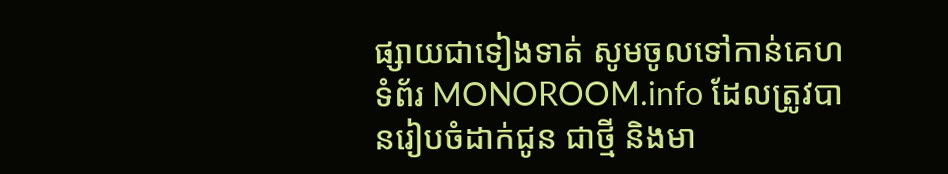ផ្សាយជាទៀងទាត់ សូមចូលទៅកាន់គេហទំព័រ MONOROOM.info ដែលត្រូវបានរៀបចំដាក់ជូន ជាថ្មី និងមា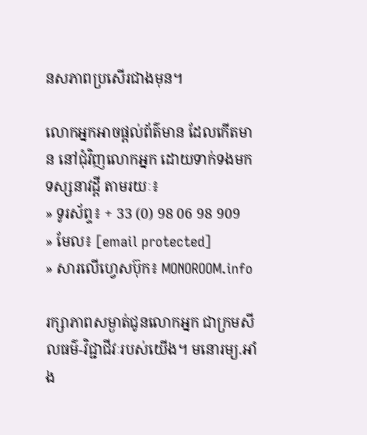នសភាពប្រសើរជាងមុន។

លោកអ្នកអាចផ្ដល់ព័ត៌មាន ដែលកើតមាន នៅជុំវិញលោកអ្នក ដោយទាក់ទងមកទស្សនាវដ្ដី តាមរយៈ៖
» ទូរស័ព្ទ៖ + 33 (0) 98 06 98 909
» មែល៖ [email protected]
» សារលើហ្វេសប៊ុក៖ MONOROOM.info

រក្សាភាពសម្ងាត់ជូនលោកអ្នក ជាក្រមសីលធម៌-វិជ្ជាជីវៈរបស់យើង។ មនោរម្យ.អាំង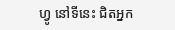ហ្វូ នៅទីនេះ ជិតអ្នក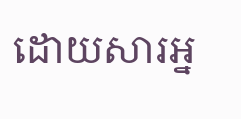ដោយសារអ្ន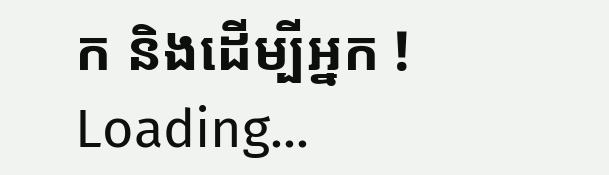ក និងដើម្បីអ្នក !
Loading...